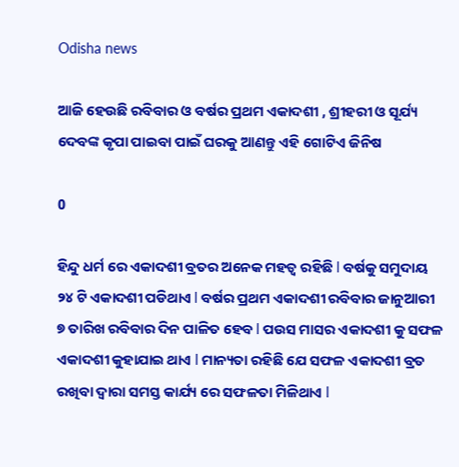Odisha news

ଆଜି ହେଉଛି ରବିବାର ଓ ବର୍ଷର ପ୍ରଥମ ଏକାଦଶୀ , ଶ୍ରୀହରୀ ଓ ସୂର୍ଯ୍ୟ ଦେବଙ୍କ କୃପା ପାଇବା ପାଇଁ ଘରକୁ ଆଣନ୍ତୁ ଏହି ଗୋଟିଏ ଜିନିଷ

0

ହିନ୍ଦୁ ଧର୍ମ ରେ ଏକାଦଶୀ ବ୍ରତର ଅନେକ ମହତ୍ୱ ରହିଛି l ବର୍ଷକୁ ସମୁଦାୟ ୨୪ ଟି ଏକାଦଶୀ ପଡିଥାଏ l ବର୍ଷର ପ୍ରଥମ ଏକାଦଶୀ ରବିବାର ଜାନୁଆରୀ ୭ ତାରିଖ ରବିବାର ଦିନ ପାଳିତ ହେବ l ପଉସ ମାସର ଏକାଦଶୀ କୁ ସଫଳ ଏକାଦଶୀ କୁହାଯାଇ ଥାଏ l ମାନ୍ୟତା ରହିଛି ଯେ ସଫଳ ଏକାଦଶୀ ବ୍ରତ ରଖିବା ଦ୍ୱାରା ସମସ୍ତ କାର୍ଯ୍ୟ ରେ ସଫଳତା ମିଳିଥାଏ l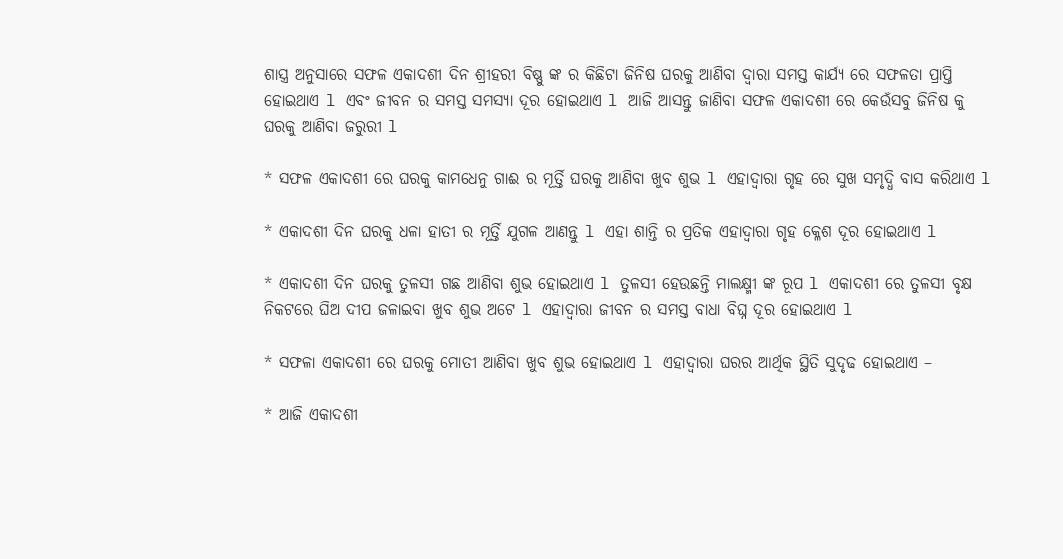ଶାସ୍ତ୍ର ଅନୁସାରେ ସଫଳ ଏକାଦଶୀ ଦିନ ଶ୍ରୀହରୀ ବିଷ୍ଣୁ ଙ୍କ ର କିଛିଟା ଜିନିଷ ଘରକୁ ଆଣିବା ଦ୍ୱାରା ସମସ୍ତ କାର୍ଯ୍ୟ ରେ ସଫଳତା ପ୍ରାପ୍ତି ହୋଇଥାଏ l ଏବଂ ଜୀବନ ର ସମସ୍ତ ସମସ୍ୟା ଦୂର ହୋଇଥାଏ l ଆଜି ଆସନ୍ତୁ ଜାଣିବା ସଫଳ ଏକାଦଶୀ ରେ କେଉଁସବୁ ଜିନିଷ କୁ ଘରକୁ ଆଣିବା ଜରୁରୀ l

* ସଫଳ ଏକାଦଶୀ ରେ ଘରକୁ କାମଧେନୁ ଗାଈ ର ମୂର୍ତ୍ତି ଘରକୁ ଆଣିବା ଖୁବ ଶୁଭ l ଏହାଦ୍ୱାରା ଗୃହ ରେ ସୁଖ ସମୃଦ୍ଧି ବାସ କରିଥାଏ l

* ଏକାଦଶୀ ଦିନ ଘରକୁ ଧଳା ହାତୀ ର ମୂର୍ତ୍ତି ଯୁଗଳ ଆଣନ୍ତୁ l ଏହା ଶାନ୍ତି ର ପ୍ରତିକ ଏହାଦ୍ୱାରା ଗୃହ କ୍ଳେଶ ଦୂର ହୋଇଥାଏ l

* ଏକାଦଶୀ ଦିନ ଘରକୁ ତୁଳସୀ ଗଛ ଆଣିବା ଶୁଭ ହୋଇଥାଏ l ତୁଳସୀ ହେଉଛନ୍ତି ମାଲକ୍ଷ୍ମୀ ଙ୍କ ରୂପ l ଏକାଦଶୀ ରେ ତୁଳସୀ ବୃକ୍ଷ ନିକଟରେ ଘିଅ ଦୀପ ଜଳାଇବା ଖୁବ ଶୁଭ ଅଟେ l ଏହାଦ୍ୱାରା ଜୀବନ ର ସମସ୍ତ ବାଧା ବିଘ୍ନ ଦୂର ହୋଇଥାଏ l

* ସଫଳା ଏକାଦଶୀ ରେ ଘରକୁ ମୋତୀ ଆଣିବା ଖୁବ ଶୁଭ ହୋଇଥାଏ l ଏହାଦ୍ୱାରା ଘରର ଆର୍ଥିକ ସ୍ଥିତି ସୁଦୃଢ ହୋଇଥାଏ –

* ଆଜି ଏକାଦଶୀ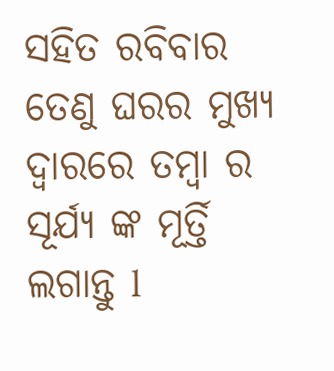ସହିତ ରବିବାର ତେଣୁ ଘରର ମୁଖ୍ୟ ଦ୍ୱାରରେ ତମ୍ବା ର ସୂର୍ଯ୍ୟ ଙ୍କ ମୂର୍ତ୍ତି ଲଗାନ୍ତୁ l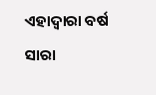ଏହାଦ୍ୱାରା ବର୍ଷ ସାରା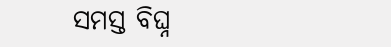ସମସ୍ତ ବିଘ୍ନ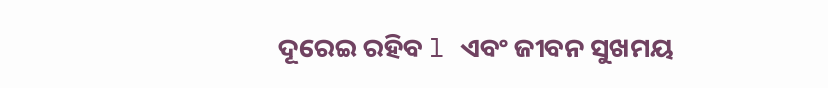ଦୂରେଇ ରହିବ l ଏବଂ ଜୀବନ ସୁଖମୟ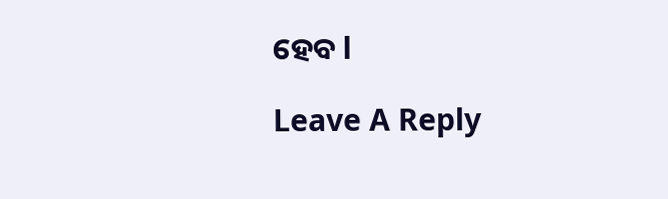ହେବ l

Leave A Reply